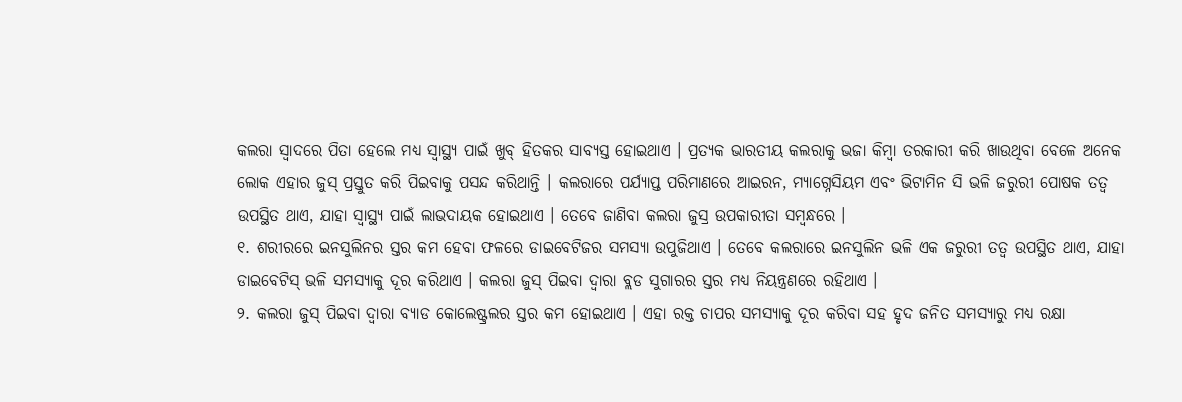କଲରା ସ୍ୱାଦରେ ପିତା ହେଲେ ମଧ୍ୟ ସ୍ୱାସ୍ଥ୍ୟ ପାଇଁ ଖୁବ୍ ହିତକର ସାବ୍ୟସ୍ତ ହୋଇଥାଏ । ପ୍ରତ୍ୟକ ଭାରତୀୟ କଲରାକୁ ଭଜା କିମ୍ବା ତରକାରୀ କରି ଖାଉଥିବା ବେଳେ ଅନେକ ଲୋକ ଏହାର ଜୁସ୍ ପ୍ରସ୍ତୁତ କରି ପିଇବାକୁ ପସନ୍ଦ କରିଥାନ୍ତି । କଲରାରେ ପର୍ଯ୍ୟାପ୍ତ ପରିମାଣରେ ଆଇରନ, ମ୍ୟାଗ୍ନେସିୟମ ଏବଂ ଭିଟାମିନ ସି ଭଳି ଜରୁରୀ ପୋଷକ ତତ୍ୱ ଉପସ୍ଥିତ ଥାଏ, ଯାହା ସ୍ୱାସ୍ଥ୍ୟ ପାଇଁ ଲାଭଦାୟକ ହୋଇଥାଏ । ତେବେ ଜାଣିବା କଲରା ଜୁସ୍ର ଉପକାରୀତା ସମ୍ବନ୍ଧରେ ।
୧. ଶରୀରରେ ଇନସୁଲିନର ସ୍ତର କମ ହେବା ଫଳରେ ଡାଇବେଟିଜର ସମସ୍ୟା ଉପୁଜିଥାଏ । ତେବେ କଲରାରେ ଇନସୁଲିନ ଭଳି ଏକ ଜରୁରୀ ତତ୍ୱ ଉପସ୍ଥିତ ଥାଏ, ଯାହା ଡାଇବେଟିସ୍ ଭଳି ସମସ୍ୟାକୁ ଦୂର କରିଥାଏ । କଲରା ଜୁସ୍ ପିଇବା ଦ୍ୱାରା ବ୍ଲଡ ସୁଗାରର ସ୍ତର ମଧ୍ୟ ନିୟନ୍ତ୍ରଣରେ ରହିଥାଏ ।
୨. କଲରା ଜୁସ୍ ପିଇବା ଦ୍ୱାରା ବ୍ୟାଡ କୋଲେଷ୍ଟ୍ରଲର ସ୍ତର କମ ହୋଇଥାଏ । ଏହା ରକ୍ତ ଚାପର ସମସ୍ୟାକୁ ଦୂର କରିବା ସହ ହୃଦ ଜନିତ ସମସ୍ୟାରୁ ମଧ୍ୟ ରକ୍ଷା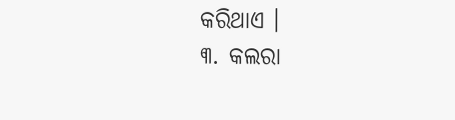କରିଥାଏ ।
୩. କଲରା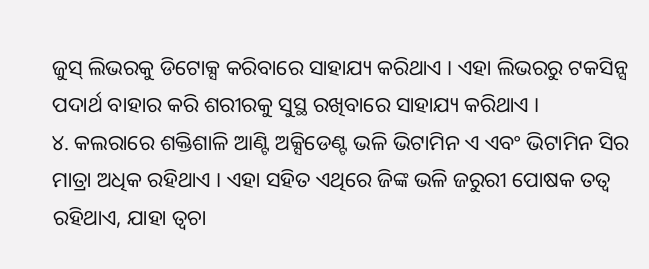ଜୁସ୍ ଲିଭରକୁ ଡିଟୋକ୍ସ କରିବାରେ ସାହାଯ୍ୟ କରିଥାଏ । ଏହା ଲିଭରରୁ ଟକସିନ୍ସ ପଦାର୍ଥ ବାହାର କରି ଶରୀରକୁ ସୁସ୍ଥ ରଖିବାରେ ସାହାଯ୍ୟ କରିଥାଏ ।
୪. କଲରାରେ ଶକ୍ତିଶାଳି ଆଣ୍ଟି ଅକ୍ସିଡେଣ୍ଟ ଭଳି ଭିଟାମିନ ଏ ଏବଂ ଭିଟାମିନ ସିର ମାତ୍ରା ଅଧିକ ରହିଥାଏ । ଏହା ସହିତ ଏଥିରେ ଜିଙ୍କ ଭଳି ଜରୁରୀ ପୋଷକ ତତ୍ୱ ରହିଥାଏ, ଯାହା ତ୍ୱଚା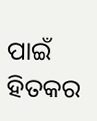ପାଇଁ ହିତକର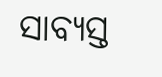ସାବ୍ୟସ୍ତ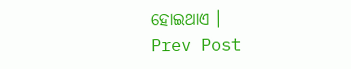ହୋଇଥାଏ ।
Prev Post